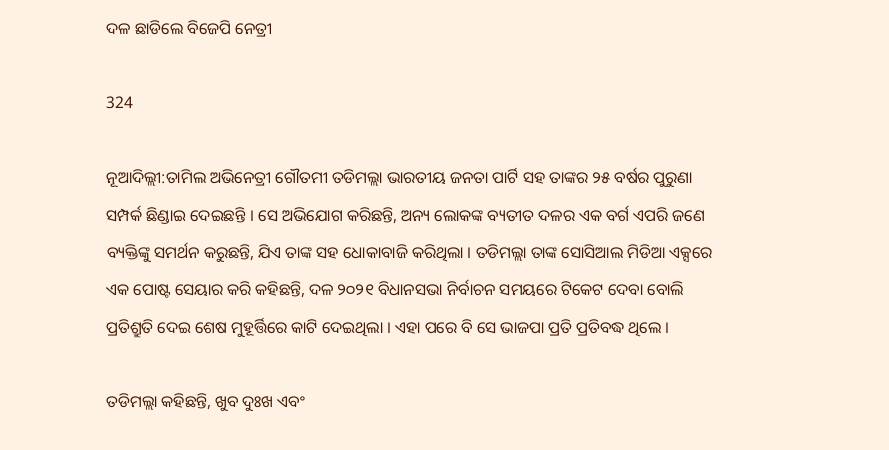ଦଳ ଛାଡିଲେ ବିଜେପି ନେତ୍ରୀ

324

ନୂଆଦିଲ୍ଲୀ:ତାମିଲ ଅଭିନେତ୍ରୀ ଗୌତମୀ ତଡିମଲ୍ଲା ଭାରତୀୟ ଜନତା ପାର୍ଟି ସହ ତାଙ୍କର ୨୫ ବର୍ଷର ପୁରୁଣା ସମ୍ପର୍କ ଛିଣ୍ଡାଇ ଦେଇଛନ୍ତି । ସେ ଅଭିଯୋଗ କରିଛନ୍ତି, ଅନ୍ୟ ଲୋକଙ୍କ ବ୍ୟତୀତ ଦଳର ଏକ ବର୍ଗ ଏପରି ଜଣେ ବ୍ୟକ୍ତିଙ୍କୁ ସମର୍ଥନ କରୁଛନ୍ତି, ଯିଏ ତାଙ୍କ ସହ ଧୋକାବାଜି କରିଥିଲା । ତଡିମଲ୍ଲା ତାଙ୍କ ସୋସିଆଲ ମିଡିଆ ଏକ୍ସରେ ଏକ ପୋଷ୍ଟ ସେୟାର କରି କହିଛନ୍ତି, ଦଳ ୨୦୨୧ ବିଧାନସଭା ନିର୍ବାଚନ ସମୟରେ ଟିକେଟ ଦେବା ବୋଲି ପ୍ରତିଶ୍ରୁତି ଦେଇ ଶେଷ ମୁହୂର୍ତ୍ତିରେ କାଟି ଦେଇଥିଲା । ଏହା ପରେ ବି ସେ ଭାଜପା ପ୍ରତି ପ୍ରତିବଦ୍ଧ ଥିଲେ ।

ତଡିମଲ୍ଲା କହିଛନ୍ତି, ଖୁବ ଦୁଃଖ ଏବଂ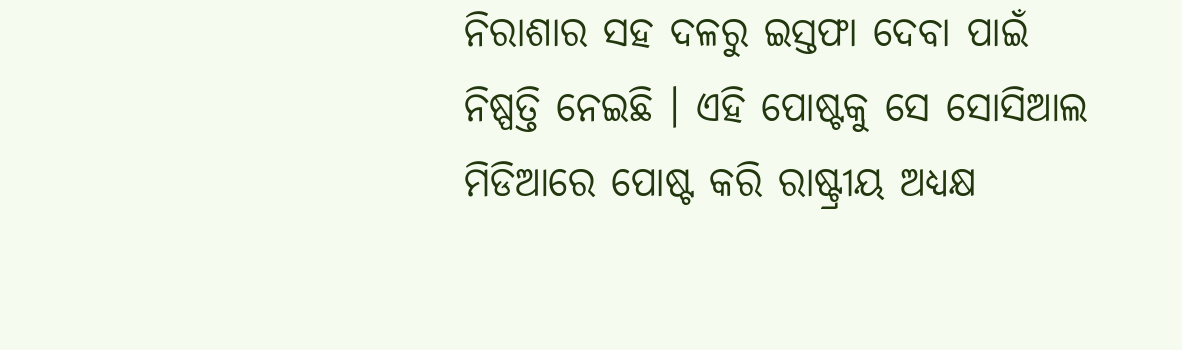ନିରାଶାର ସହ ଦଳରୁ ଇସ୍ତଫା ଦେବା ପାଇଁ ନିଷ୍ପତ୍ତି ନେଇଛି । ଏହି ପୋଷ୍ଟକୁ ସେ ସୋସିଆଲ ମିଡିଆରେ ପୋଷ୍ଟ କରି ରାଷ୍ଟ୍ରୀୟ ଅଧ୍ୟକ୍ଷ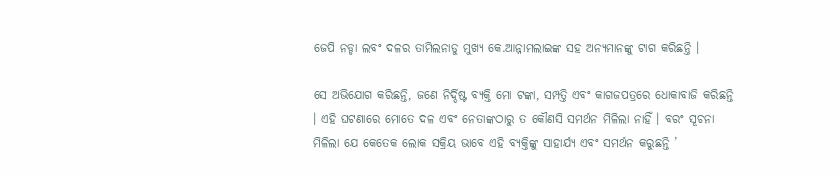ଜେପି ନଡ୍ଡା ଲବଂ ଦଳର ତାମିଲନାଡୁ ମୁଖ୍ୟ କେ.ଆନ୍ନାମଲାଇଙ୍କ ସହ ଅନ୍ୟମାନଙ୍କୁ ଟାଗ କରିଛନ୍ତି ।

ସେ ଅଭିଯୋଗ କରିଛନ୍ତି, ଜଣେ ନିର୍ଦ୍ଦିଷ୍ଟ ବ୍ୟକ୍ତି ମୋ ଟଙ୍କା, ସମ୍ପତ୍ତି ଏବଂ କାଗଜପତ୍ରରେ ଧୋକାବାଜି କରିଛନ୍ତି । ଏହି ଘଟଣାରେ ମୋତେ ଦଳ ଏବଂ ନେତାଙ୍କଠାରୁ ତ କୌଣସି ସମର୍ଥନ ମିଳିଲା ନାହିଁ । ବରଂ ସୂଚନା ମିଳିଲା ଯେ କେତେକ ଲୋକ ସକ୍ରିୟ ଭାବେ ଏହି ବ୍ୟକ୍ତିଙ୍କୁ ସାହାର୍ଯ୍ୟ ଏବଂ ସମର୍ଥନ କରୁଛନ୍ତି ’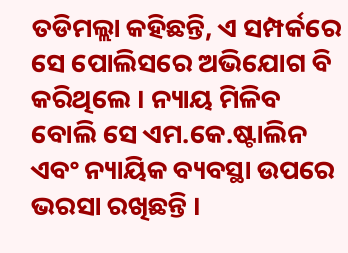ତଡିମଲ୍ଲା କହିଛନ୍ତି, ଏ ସମ୍ପର୍କରେ ସେ ପୋଲିସରେ ଅଭିଯୋଗ ବି କରିଥିଲେ । ନ୍ୟାୟ ମିଳିବ ବୋଲି ସେ ଏମ.କେ.ଷ୍ଟାଲିନ ଏବଂ ନ୍ୟାୟିକ ବ୍ୟବସ୍ଥା ଉପରେ ଭରସା ରଖିଛନ୍ତି ।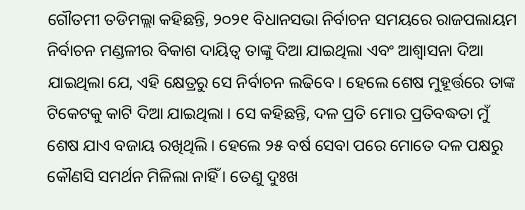ଗୌତମୀ ତଡିମଲ୍ଲା କହିଛନ୍ତି, ୨୦୨୧ ବିଧାନସଭା ନିର୍ବାଚନ ସମୟରେ ରାଜପଲାୟମ ନିର୍ବାଚନ ମଣ୍ଡଳୀର ବିକାଶ ଦାୟିତ୍ୱ ତାଙ୍କୁ ଦିଆ ଯାଇଥିଲା ଏବଂ ଆଶ୍ୱାସନା ଦିଆ ଯାଇଥିଲା ଯେ, ଏହି କ୍ଷେତ୍ରରୁ ସେ ନିର୍ବାଚନ ଲଢିବେ । ହେଲେ ଶେଷ ମୁହୂର୍ତ୍ତରେ ତାଙ୍କ ଟିକେଟକୁ କାଟି ଦିଆ ଯାଇଥିଲା । ସେ କହିଛନ୍ତି, ଦଳ ପ୍ରତି ମୋର ପ୍ରତିବଦ୍ଧତା ମୁଁ ଶେଷ ଯାଏ ବଜାୟ ରଖିଥିଲି । ହେଲେ ୨୫ ବର୍ଷ ସେବା ପରେ ମୋତେ ଦଳ ପକ୍ଷରୁ କୌଣସି ସମର୍ଥନ ମିଳିଲା ନାହିଁ । ତେଣୁ ଦୁଃଖ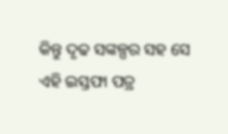କିନ୍ତୁ ଦୃଢ ସଙ୍କଳ୍ପର ସହ ସେ ଏହି ଇସ୍ତଫା ପତ୍ର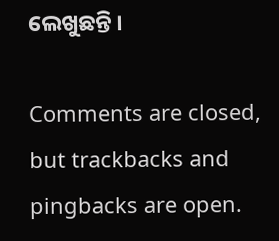ଲେଖୁଛନ୍ତି ।

Comments are closed, but trackbacks and pingbacks are open.